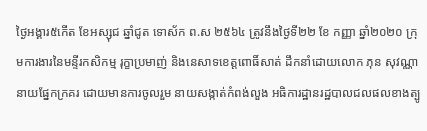ថ្ងៃអង្គារ៥កើត ខែអស្សុជ ឆ្នាំជូត ទោស័ក ព.ស ២៥៦៤ ត្រូវនឹងថ្ងៃទី២២ ខែ កញ្ញា ឆ្នាំ២០២០ ក្រុមការងារនៃមន្ទីរកសិកម្ម រុក្ខាប្រមាញ់ និងនេសាទខេត្ដពោធិ៍សាត់ ដឹកនាំដោយលោក ភុន សុវណ្ណា នាយផ្នែកក្រគរ ដោយមានការចូលរួម នាយសង្កាត់កំពង់លួង អធិការដ្ឋានរដ្ឋបាលជលផលខាងត្បូ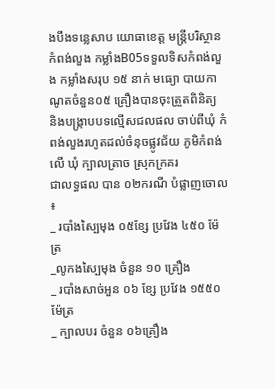ងបឹងទន្លេសាប យោធាខេត្ត មន្រ្ដីបរិស្ថានកំពង់លួង កម្លាំងB05ទទួលទិសកំពង់លួង កម្លាំងសរុប ១៥ នាក់ មធ្យោ បាយកាណូតចំនួន០៥ គ្រឿងបានចុះត្រួតពិនិត្យ និងបង្រ្កាបបទល្មើសជលផល ចាប់ពីឃុំ កំពង់លួងរហូតដល់ចំនុចផ្លូវជ័យ ភូមិកំពង់លើ ឃុំ ក្បាលត្រាច ស្រុកក្រគរ
ជាលទ្ធផល បាន ០២ករណី បំផ្លាញចោល ៖
_ របាំងស្បៃមុង ០៥ខ្សែ ប្រវែង ៤៥០ ម៉ែត្រ
_លូកងស្បៃមុង ចំនួន ១០ គ្រឿង
_ របាំងសាច់អួន ០៦ ខ្សែ ប្រវែង ១៥៥០ ម៉ែត្រ
_ ក្បាលបរ ចំនួន ០៦គ្រឿង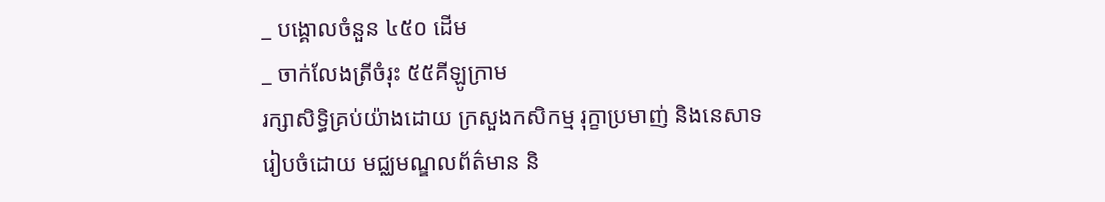_ បង្គោលចំនួន ៤៥០ ដើម
_ ចាក់លែងត្រីចំរុះ ៥៥គីឡូក្រាម
រក្សាសិទិ្ធគ្រប់យ៉ាងដោយ ក្រសួងកសិកម្ម រុក្ខាប្រមាញ់ និងនេសាទ
រៀបចំដោយ មជ្ឈមណ្ឌលព័ត៌មាន និ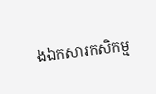ងឯកសារកសិកម្ម